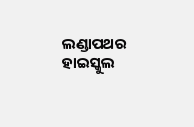ଲଣ୍ଡାପଥର ହାଇସ୍କୁଲ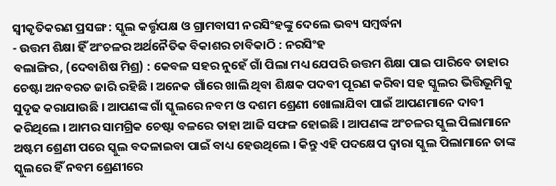ସ୍ୱୀକୃତିକରଣ ପ୍ରସଙ୍ଗ : ସ୍କୁଲ କର୍ତ୍ତୃପକ୍ଷ ଓ ଗ୍ରାମବାସୀ ନରସିଂହଙ୍କୁ ଦେଲେ ଭବ୍ୟ ସମ୍ବର୍ଦ୍ଧନା
- ଉତ୍ତମ ଶିକ୍ଷା ହିଁ ଅଂଚଳର ଅର୍ଥନୈତିକ ବିକାଶର ଚାବିକାଠି : ନରସିଂହ
ବଲାଙ୍ଗିର, (ଦେବାଶିଷ ମିଶ୍ର) : କେବଳ ସହର ନୁହେଁ ଗାଁ ପିଲା ମଧ୍ୟ ଯେପରି ଉତ୍ତମ ଶିକ୍ଷା ପାଇ ପାରିବେ ତାହାର ଚେଷ୍ଟା ଅନବରତ ଜାରି ରହିଛି । ଅନେକ ଗାଁରେ ଖାଲି ଥିବା ଶିକ୍ଷକ ପଦବୀ ପୂରଣ କରିବା ସହ ସ୍କୁଲର ଭିତ୍ତିଭୂମିକୁ ସୁଦୃଢ କରାଯାଉଛି । ଆପଣଙ୍କ ଗାଁ ସ୍କୁଲରେ ନବମ ଓ ଦଶମ ଶ୍ରେଣୀ ଖୋଲାଯିବା ପାଇଁ ଆପଣମାନେ ଦାବୀ କରିଥିଲେ । ଆମର ସାମଗ୍ରିକ ଚେଷ୍ଟା ବଳରେ ତାହା ଆଜି ସଫଳ ହୋଇଛି । ଆପଣଙ୍କ ଅଂଚଳର ସ୍କୁଲ ପିଲାମାନେ ଅଷ୍ଟମ ଶ୍ରେଣୀ ପରେ ସ୍କୁଲ ବଦଳାଇବା ପାଇଁ ବାଧ୍ୟ ହେଉଥିଲେ । କିନ୍ତୁ ଏହି ପଦକ୍ଷେପ ଦ୍ୱାରା ସ୍କୁଲ ପିଲାମାନେ ତାଙ୍କ ସ୍କୁଲରେ ହିଁ ନବମ ଶ୍ରେଣୀରେ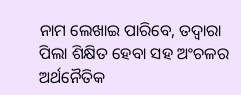ନାମ ଲେଖାଇ ପାରିବେ, ତଦ୍ୱାରା ପିଲା ଶିକ୍ଷିତ ହେବା ସହ ଅଂଚଳର ଅର୍ଥନୈତିକ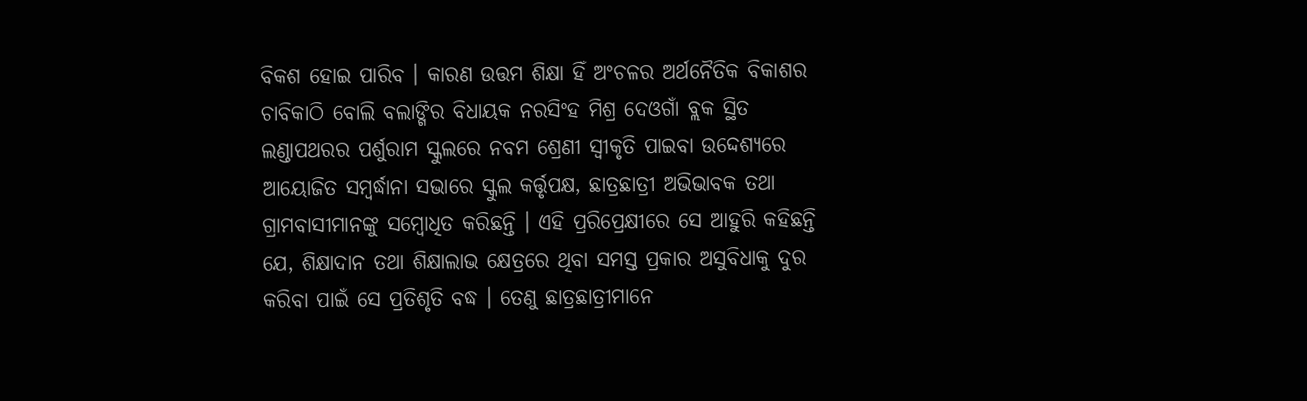ବିକଶ ହୋଇ ପାରିବ । କାରଣ ଉତ୍ତମ ଶିକ୍ଷା ହିଁ ଅଂଚଳର ଅର୍ଥନୈତିକ ବିକାଶର ଚାବିକାଠି ବୋଲି ବଲାଙ୍ଗିର ବିଧାୟକ ନରସିଂହ ମିଶ୍ର ଦେଓଗାଁ ବ୍ଲକ ସ୍ଥିତ ଲଣ୍ଡାପଥରର ପର୍ଶୁରାମ ସ୍କୁଲରେ ନବମ ଶ୍ରେଣୀ ସ୍ୱୀକୃତି ପାଇବା ଉଦ୍ଦେଶ୍ୟରେ ଆୟୋଜିତ ସମ୍ବର୍ଦ୍ଧାନା ସଭାରେ ସ୍କୁଲ କର୍ତ୍ତୃପକ୍ଷ, ଛାତ୍ରଛାତ୍ରୀ ଅଭିଭାବକ ତଥା ଗ୍ରାମବାସୀମାନଙ୍କୁ ସମ୍ବୋଧିତ କରିଛନ୍ତି । ଏହି ପ୍ରରିପ୍ରେକ୍ଷୀରେ ସେ ଆହୁରି କହିଛନ୍ତି ଯେ, ଶିକ୍ଷାଦାନ ତଥା ଶିକ୍ଷାଲାଭ କ୍ଷେତ୍ରରେ ଥିବା ସମସ୍ତ ପ୍ରକାର ଅସୁବିଧାକୁ ଦୁର କରିବା ପାଇଁ ସେ ପ୍ରତିଶୃତି ବଦ୍ଧ । ତେଣୁ ଛାତ୍ରଛାତ୍ରୀମାନେ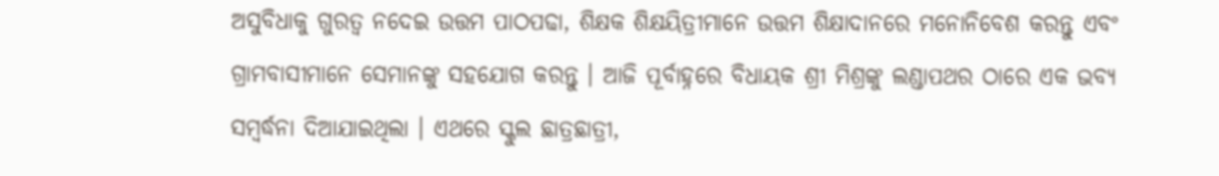ଅସୁବିଧାକୁ ଗୁରତ୍ୱ ନଦେଇ ଉତ୍ତମ ପାଠପଢା, ଶିକ୍ଷକ ଶିକ୍ଷୟିତ୍ରୀମାନେ ଉତ୍ତମ ଶିକ୍ଷାଦାନରେ ମନୋନିବେଶ କରନ୍ତୁ ଏବଂ ଗ୍ରାମବାସୀମାନେ ସେମାନଙ୍କୁ ସହଯୋଗ କରନ୍ତୁ । ଆଜି ପୂର୍ବାହ୍ନରେ ବିଧାୟକ ଶ୍ରୀ ମିଶ୍ରଙ୍କୁ ଲଣ୍ଡାପଥର ଠାରେ ଏକ ଭବ୍ୟ ସମ୍ବର୍ଦ୍ଧନା ଦିଆଯାଇଥିଲା । ଏଥରେ ସ୍କୁଲ ଛାତ୍ରଛାତ୍ରୀ,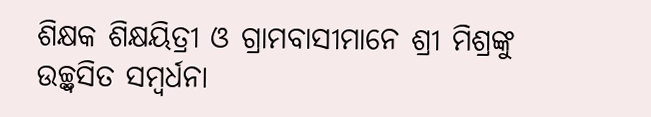ଶିକ୍ଷକ ଶିକ୍ଷୟିତ୍ରୀ ଓ ଗ୍ରାମବାସୀମାନେ ଶ୍ରୀ ମିଶ୍ରଙ୍କୁ ଉଚ୍ଛ୍ୱସିତ ସମ୍ବର୍ଧନା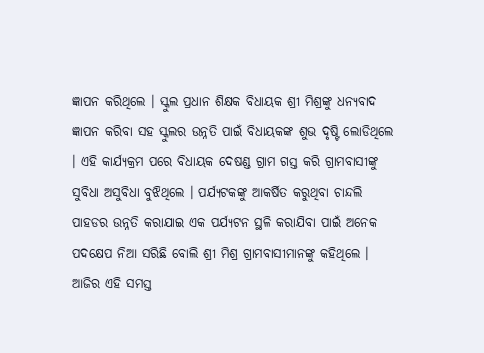ଜ୍ଞାପନ କରିଥିଲେ । ସ୍କୁଲ ପ୍ରଧାନ ଶିକ୍ଷକ ବିଧାୟକ ଶ୍ରୀ ମିଶ୍ରଙ୍କୁ ଧନ୍ୟବାଦ ଜ୍ଞାପନ କରିବା ସହ ସ୍କୁଲର ଉନ୍ନତି ପାଇଁ ବିଧାୟକଙ୍କ ଶୁଭ ଦୃଷ୍ଟି ଲୋଡିଥିଲେ । ଏହି କାର୍ଯ୍ୟକ୍ରମ ପରେ ବିଧାୟକ ଦେଷଣ୍ଡ ଗ୍ରାମ ଗସ୍ତ କରି ଗ୍ରାମବାସୀଙ୍କୁ ସୁବିଧା ଅସୁବିଧା ବୁଝିଥିଲେ । ପର୍ଯ୍ୟଟକଙ୍କୁ ଆକର୍ଷିତ କରୁଥିବା ଚାନ୍ଦଲି ପାହଡର ଉନ୍ନତି କରାଯାଇ ଏକ ପର୍ଯ୍ୟଟନ ସ୍ଥଳି କରାଯିବା ପାଇଁ ଅନେକ ପଦକ୍ଷେପ ନିଆ ସରିଛି ବୋଲି ଶ୍ରୀ ମିଶ୍ର ଗ୍ରାମବାସୀମାନଙ୍କୁ କହିଥିଲେ । ଆଜିର ଏହି ସମସ୍ତ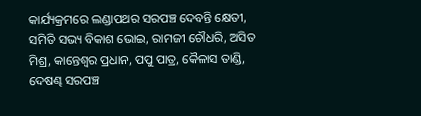କାର୍ଯ୍ୟକ୍ରମରେ ଲଣ୍ଡାପଥର ସରପଞ୍ଚ ଦେବନ୍ତି କ୍ଷେତୀ, ସମିତି ସଭ୍ୟ ବିକାଶ ଭୋଇ, ରାମଜୀ ଚୌଧରି, ଅସିତ ମିଶ୍ର, କାନ୍ତେଶ୍ୱର ପ୍ରଧାନ, ପପୁ ପାତ୍ର, କୈଳାସ ତାଣ୍ଡି, ଦେଷଣ୍ଢ ସରପଞ୍ଚ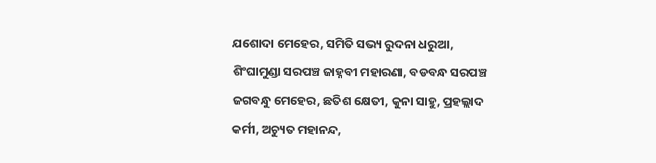ଯଶୋଦା ମେହେର, ସମିତି ସଭ୍ୟ ରୁଦନା ଧରୁଆ, ଶିଂଘାମୁଣ୍ଡା ସରପଞ୍ଚ ଜାହ୍ନବୀ ମହାରଣା, ବଡବନ୍ଧ ସରପଞ୍ଚ ଜଗବନ୍ଧୁ ମେହେର, ଛତିଶ କ୍ଷେତୀ, କୁନା ସାହୁ, ପ୍ରହଲ୍ଲାଦ କର୍ମୀ, ଅଚ୍ୟୁତ ମହାନନ୍ଦ,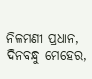ନିଳମଣୀ ପ୍ରଧାନ, ଦିନବନ୍ଧୁ ମେହେର,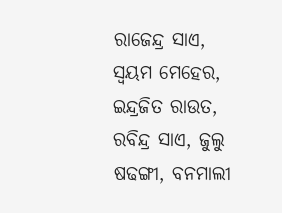ରାଜେନ୍ଦ୍ର ସାଏ, ସ୍ୱୟମ ମେହେର, ଇନ୍ଦ୍ରଜିତ ରାଉତ, ରବିନ୍ଦ୍ର ସାଏ, ଜୁଲୁ ଷଢଙ୍ଗୀ, ବନମାଲୀ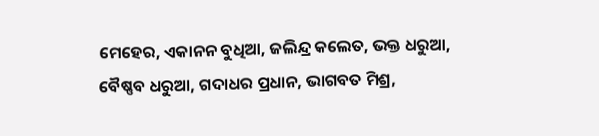ମେହେର, ଏକାନନ ବୁଧିଆ, ଜଲିନ୍ଦ୍ର କଲେତ, ଭକ୍ତ ଧରୁଆ, ବୈଷ୍ଣବ ଧରୁଆ, ଗଦାଧର ପ୍ରଧାନ, ଭାଗବତ ମିଶ୍ର,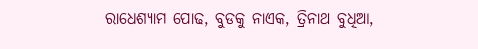ରାଧେଶ୍ୟାମ ପୋଢ, ବୁଡକୁ ନାଏକ, ତ୍ରିନାଥ ବୁଧିଆ,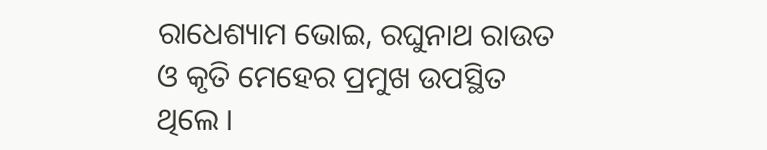ରାଧେଶ୍ୟାମ ଭୋଇ, ରଘୁନାଥ ରାଉତ ଓ କୃତି ମେହେର ପ୍ରମୁଖ ଉପସ୍ଥିତ ଥିଲେ ।